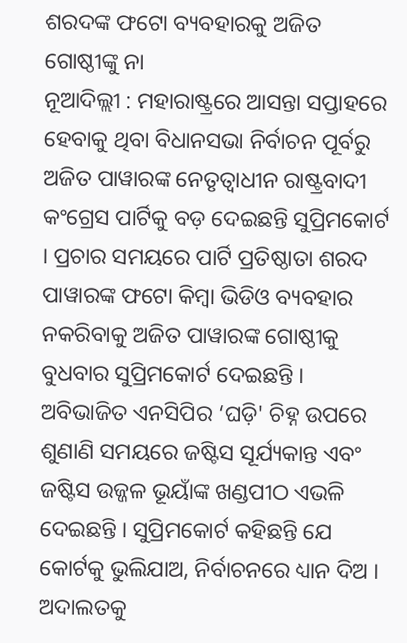ଶରଦଙ୍କ ଫଟୋ ବ୍ୟବହାରକୁ ଅଜିତ ଗୋଷ୍ଠୀଙ୍କୁ ନା
ନୂଆଦିଲ୍ଲୀ : ମହାରାଷ୍ଟ୍ରରେ ଆସନ୍ତା ସପ୍ତାହରେ ହେବାକୁ ଥିବା ବିଧାନସଭା ନିର୍ବାଚନ ପୂର୍ବରୁ ଅଜିତ ପାୱାରଙ୍କ ନେତୃତ୍ୱାଧୀନ ରାଷ୍ଟ୍ରବାଦୀ କଂଗ୍ରେସ ପାର୍ଟିକୁ ବଡ଼ ଦେଇଛନ୍ତି ସୁପ୍ରିମକୋର୍ଟ । ପ୍ରଚାର ସମୟରେ ପାର୍ଟି ପ୍ରତିଷ୍ଠାତା ଶରଦ ପାୱାରଙ୍କ ଫଟୋ କିମ୍ବା ଭିଡିଓ ବ୍ୟବହାର ନକରିବାକୁ ଅଜିତ ପାୱାରଙ୍କ ଗୋଷ୍ଠୀକୁ ବୁଧବାର ସୁପ୍ରିମକୋର୍ଟ ଦେଇଛନ୍ତି । ଅବିଭାଜିତ ଏନସିପିର ‘ଘଡ଼ି' ଚିହ୍ନ ଉପରେ ଶୁଣାଣି ସମୟରେ ଜଷ୍ଟିସ ସୂର୍ଯ୍ୟକାନ୍ତ ଏବଂ ଜଷ୍ଟିସ ଉଜ୍ଜଳ ଭୂୟାଁଙ୍କ ଖଣ୍ଡପୀଠ ଏଭଳି ଦେଇଛନ୍ତି । ସୁପ୍ରିମକୋର୍ଟ କହିଛନ୍ତି ଯେ କୋର୍ଟକୁ ଭୁଲିଯାଅ, ନିର୍ବାଚନରେ ଧ୍ୟାନ ଦିଅ । ଅଦାଲତକୁ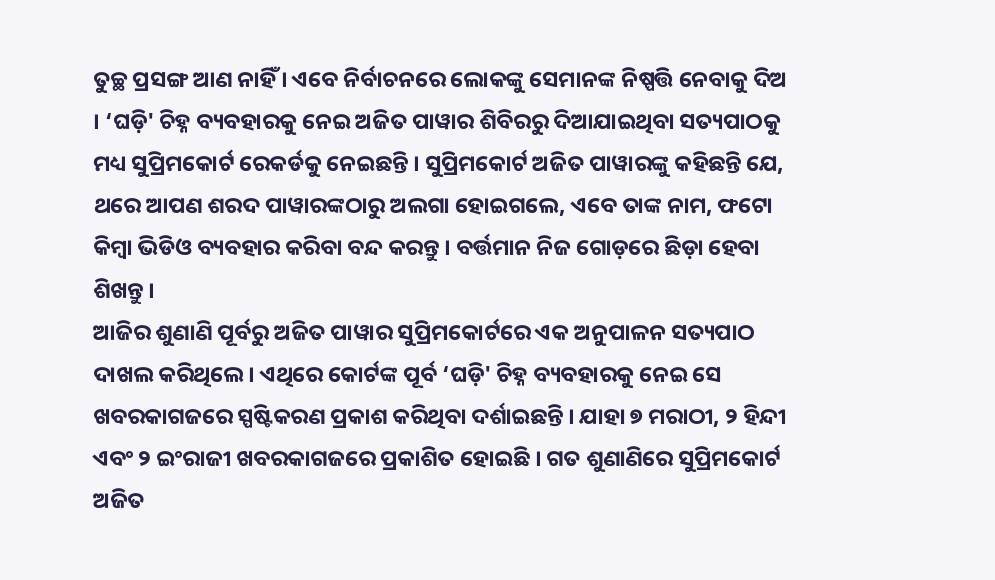ତୁଚ୍ଛ ପ୍ରସଙ୍ଗ ଆଣ ନାହିଁ । ଏବେ ନିର୍ବାଚନରେ ଲୋକଙ୍କୁ ସେମାନଙ୍କ ନିଷ୍ପତ୍ତି ନେବାକୁ ଦିଅ । ‘ଘଡ଼ି' ଚିହ୍ନ ବ୍ୟବହାରକୁ ନେଇ ଅଜିତ ପାୱାର ଶିବିରରୁ ଦିଆଯାଇଥିବା ସତ୍ୟପାଠକୁ ମଧ୍ୟ ସୁପ୍ରିମକୋର୍ଟ ରେକର୍ଡକୁ ନେଇଛନ୍ତି । ସୁପ୍ରିମକୋର୍ଟ ଅଜିତ ପାୱାରଙ୍କୁ କହିଛନ୍ତି ଯେ, ଥରେ ଆପଣ ଶରଦ ପାୱାରଙ୍କଠାରୁ ଅଲଗା ହୋଇଗଲେ, ଏବେ ତାଙ୍କ ନାମ, ଫଟୋ କିମ୍ବା ଭିଡିଓ ବ୍ୟବହାର କରିବା ବନ୍ଦ କରନ୍ତୁ । ବର୍ତ୍ତମାନ ନିଜ ଗୋଡ଼ରେ ଛିଡ଼ା ହେବା ଶିଖନ୍ତୁ ।
ଆଜିର ଶୁଣାଣି ପୂର୍ବରୁ ଅଜିତ ପାୱାର ସୁପ୍ରିମକୋର୍ଟରେ ଏକ ଅନୁପାଳନ ସତ୍ୟପାଠ ଦାଖଲ କରିଥିଲେ । ଏଥିରେ କୋର୍ଟଙ୍କ ପୂର୍ବ ‘ଘଡ଼ି' ଚିହ୍ନ ବ୍ୟବହାରକୁ ନେଇ ସେ ଖବରକାଗଜରେ ସ୍ପଷ୍ଟିକରଣ ପ୍ରକାଶ କରିଥିବା ଦର୍ଶାଇଛନ୍ତି । ଯାହା ୭ ମରାଠୀ, ୨ ହିନ୍ଦୀ ଏବଂ ୨ ଇଂରାଜୀ ଖବରକାଗଜରେ ପ୍ରକାଶିତ ହୋଇଛି । ଗତ ଶୁଣାଣିରେ ସୁପ୍ରିମକୋର୍ଟ ଅଜିତ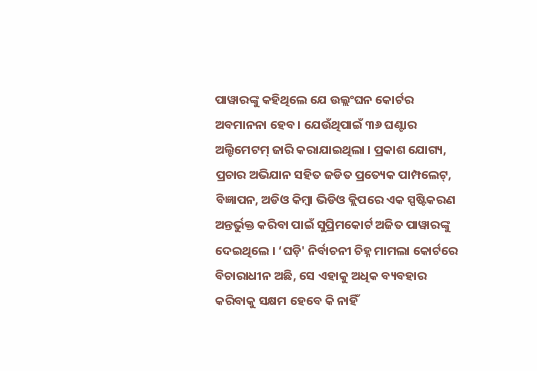ପାୱାରଙ୍କୁ କହିଥିଲେ ଯେ ଉଲ୍ଲଂଘନ କୋର୍ଟର ଅବମାନନା ହେବ । ଯେଉଁଥିପାଇଁ ୩୬ ଘଣ୍ଟାର ଅଲ୍ଟିମେଟମ୍ ଜାରି କରାଯାଇଥିଲା । ପ୍ରକାଶ ଯୋଗ୍ୟ, ପ୍ରଚାର ଅଭିଯାନ ସହିତ ଜଡିତ ପ୍ରତ୍ୟେକ ପାମ୍ପଲେଟ୍, ବିଜ୍ଞାପନ, ଅଡିଓ କିମ୍ବା ଭିଡିଓ କ୍ଲିପରେ ଏକ ସ୍ପଷ୍ଟିକରଣ ଅନ୍ତର୍ଭୁକ୍ତ କରିବା ପାଇଁ ସୁପ୍ରିମକୋର୍ଟ ଅଜିତ ପାୱାରଙ୍କୁ ଦେଇଥିଲେ । ‘ଘଡ଼ି' ନିର୍ବାଚନୀ ଚିହ୍ନ ମାମଲା କୋର୍ଟରେ ବିଚାରାଧୀନ ଅଛି, ସେ ଏହାକୁ ଅଧିକ ବ୍ୟବହାର କରିବାକୁ ସକ୍ଷମ ହେବେ କି ନାହିଁ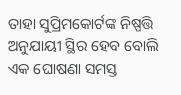ତାହା ସୁପ୍ରିମକୋର୍ଟଙ୍କ ନିଷ୍ପତ୍ତି ଅନୁଯାୟୀ ସ୍ଥିର ହେବ ବୋଲି ଏକ ଘୋଷଣା ସମସ୍ତ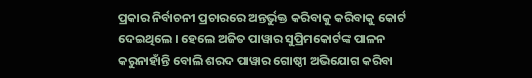ପ୍ରକାର ନିର୍ବାଚନୀ ପ୍ରଚାରରେ ଅନ୍ତର୍ଭୁକ୍ତ କରିବାକୁ କରିବାକୁ କୋର୍ଟ ଦେଇଥିଲେ । ହେଲେ ଅଜିତ ପାୱାର ସୁପ୍ରିମକୋର୍ଟଙ୍କ ପାଳନ କରୁନାହାଁନ୍ତି ବୋଲି ଶରଦ ପାୱାର ଗୋଷ୍ଠୀ ଅଭିଯୋଗ କରିବା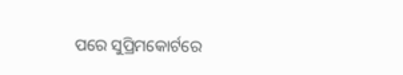ପରେ ସୁପ୍ରିମକୋର୍ଟରେ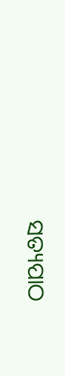ସତ୍ୟପାଠ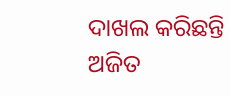ଦାଖଲ କରିଛନ୍ତି ଅଜିତ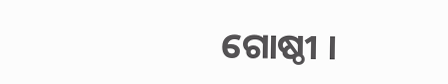ଗୋଷ୍ଠୀ ।